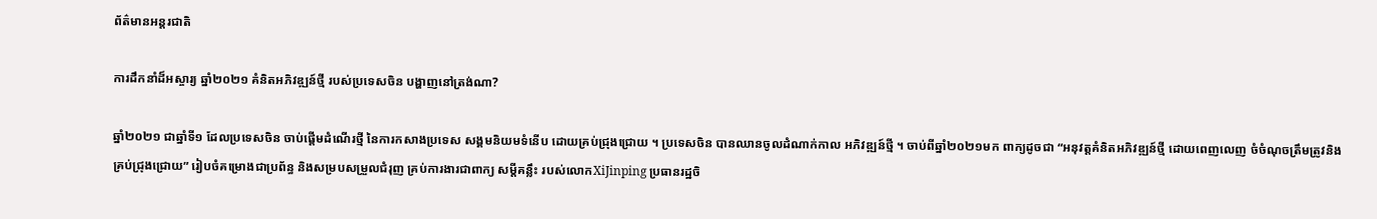ព័ត៌មានអន្តរជាតិ

ការដឹកនាំដ៏អស្ចារ្យ ឆ្នាំ២០២១ គំនិតអភិវឌ្ឍន៍ថ្មី របស់ប្រទេសចិន បង្ហាញនៅត្រង់ណា?

ឆ្នាំ២០២១ ជាឆ្នាំទី១ ដែលប្រទេសចិន ចាប់ផ្តើមដំណើរថ្មី នៃការកសាងប្រទេស សង្គមនិយមទំនើប ដោយគ្រប់ជ្រុងជ្រោយ ។ ប្រទេសចិន បានឈានចូលដំណាក់កាល អភិវឌ្ឍន៍ថ្មី ។ ចាប់ពីឆ្នាំ២០២១មក ពាក្យដូចជា “អនុវត្តគំនិតអភិវឌ្ឍន៍ថ្មី ដោយពេញលេញ ចំចំណុចត្រឹមត្រូវនិង គ្រប់ជ្រុងជ្រោយ” រៀបចំគម្រោងជាប្រព័ន្ធ និងសម្របសម្រួលជំរុញ គ្រប់ការងារជាពាក្យ សម្តីគន្លឹះ របស់លោកXiJinping ប្រធានរដ្ឋចិ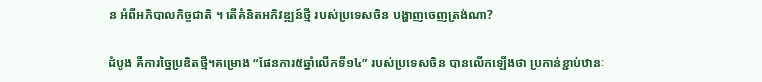ន អំពីអភិបាលកិច្ចជាតិ ។ តើគំនិតអភិវឌ្ឍន៍ថ្មី របស់ប្រទេសចិន បង្ហាញចេញត្រង់ណា?

ដំបូង គឺការច្នៃប្រឌិតថ្មី។គម្រោង “ផែនការ៥ឆ្នាំលើកទី១៤” របស់ប្រទេសចិន បានលើកឡើងថា ប្រកាន់ខ្ជាប់ឋានៈ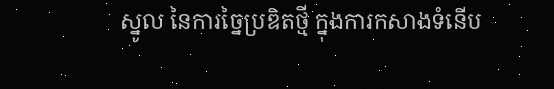ស្នូល នៃការច្នៃប្រឌិតថ្មី ក្នុងការកសាងទំនើប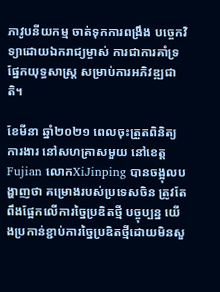ភាវូបនីយកម្ម ចាត់ទុកការពង្រឹង បច្ចេកវិទ្យាដោយឯករាជ្យម្ចាស់ ការជាការគាំទ្រផ្នែកយុទ្ធសាស្ត្រ សម្រាប់ការអភិវឌ្ឍជាតិ។

ខែមីនា ឆ្នាំ២០២១ ពេលចុះត្រួតពិនិត្យការងារ នៅសហគ្រាសមួយ នៅខេត្តFujian លោកXiJinping បានចង្អុលបង្ហាញថា គម្រោងរបស់ប្រទេសចិន ត្រូវតែពឹងផ្អែកលើការច្នៃប្រឌិតថ្មី បច្ចុប្បន្ន យើងប្រកាន់ខ្ជាប់ការច្នៃប្រឌិតថ្មីដោយមិនសួ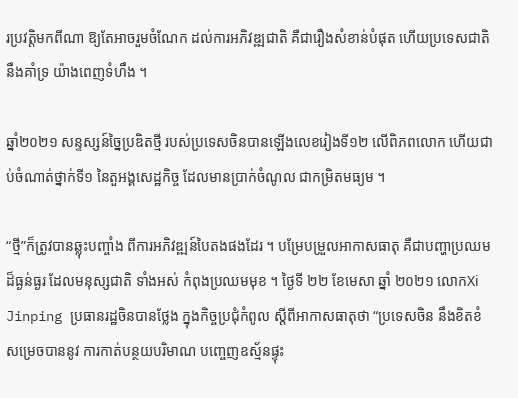រប្រវត្តិមកពីណា ឱ្យតែអាចរួមចំណែក ដល់ការអភិវឌ្ឍជាតិ គឺជារឿងសំខាន់បំផុត ហើយប្រទេសជាតិនឹងគាំទ្រ យ៉ាងពេញទំហឹង ។

ឆ្នាំ២០២១ សន្ទស្សន៍ច្នៃប្រឌិតថ្មី របស់ប្រទេសចិនបានឡើងលេខរៀងទី១២ លើពិភពលោក ហើយជាប់ចំណាត់ថ្នាក់ទី១ នៃតួអង្គសេដ្ឋកិច្ច ដែលមានប្រាក់ចំណូល ជាកម្រិតមធ្យម ។

“ថ្មី”ក៏ត្រូវបានឆ្លុះបញ្ចាំង ពីការអភិវឌ្ឍន៍បៃតងផងដែរ ។ បម្រែបម្រួលអាកាសធាតុ គឺជាបញ្ហាប្រឈមដ៏ធ្ងន់ធ្ងរ ដែលមនុស្សជាតិ ទាំងអស់ កំពុងប្រឈមមុខ ។ ថ្ងៃទី ២២ ខែមេសា ឆ្នាំ ២០២១ លោកXi Jinping ប្រធានរដ្ឋចិនបានថ្លែង ក្នុងកិច្ចប្រជុំកំពូល ស្តីពីអាកាសធាតុថា “ប្រទេសចិន នឹងខិតខំ សម្រេចបាននូវ ការកាត់បន្ថយបរិមាណ បញ្ចេញឧស្ម័នផ្ទុះ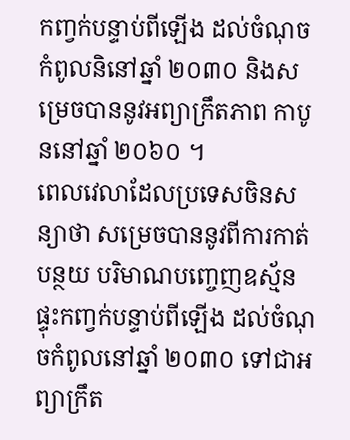កញ្វក់បន្ទាប់ពីឡើង ដល់ចំណុចកំពូលនិនៅឆ្នាំ ២០៣០ និងសម្រេចបាននូវអព្យាក្រឹតភាព កាបូននៅឆ្នាំ ២០៦០ ។
ពេលវេលាដែលប្រទេសចិនសន្យាថា សម្រេចបាននូវពីការកាត់បន្ថយ បរិមាណបញ្ចេញឧស្ម័ន ផ្ទុះកញ្វក់បន្ទាប់ពីឡើង ដល់ចំណុចកំពូលនៅឆ្នាំ ២០៣០ ទៅជាអព្យាក្រឹត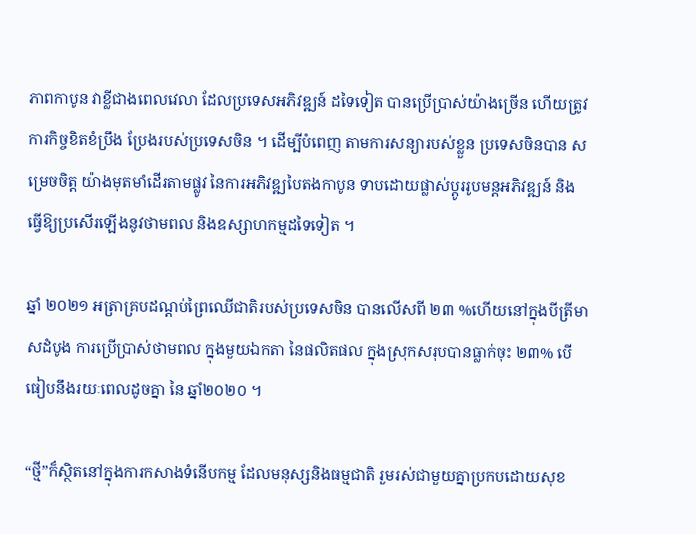ភាពកាបូន វាខ្លីជាងពេលវេលា ដែលប្រទេសអភិវឌ្ឍន៍ ដទៃទៀត បានប្រើប្រាស់យ៉ាងច្រើន ហើយត្រូវការកិច្ចខិតខំប្រឹង ប្រែងរបស់ប្រទេសចិន ។ ដើម្បីបំពេញ តាមការសន្យារបស់ខ្លួន ប្រទេសចិនបាន សម្រេចចិត្ត យ៉ាងមុតមាំដើរតាមផ្លូវ នៃការអភិវឌ្ឍបៃតងកាបូន ទាបដោយផ្លាស់ប្តូររូបមន្តអភិវឌ្ឍន៍ និងធ្វើឱ្យប្រសើរឡើងនូវថាមពល និងឧស្សាហកម្មដទៃទៀត ។

ឆ្នាំ ២០២១ អត្រាគ្របដណ្តប់ព្រៃឈើជាតិរបស់ប្រទេសចិន បានលើសពី ២៣ %ហើយនៅក្នុងបីត្រីមាសដំបូង ការប្រើប្រាស់ថាមពល ក្នុងមួយឯកតា នៃផលិតផល ក្នុងស្រុកសរុបបានធ្លាក់ចុះ ២៣% បើធៀបនឹងរយៈពេលដូចគ្នា នៃ ឆ្នាំ២០២០ ។

“ថ្មី”ក៏ស្ថិតនៅក្នុងការកសាងទំនើបកម្ម ដែលមនុស្សនិងធម្មជាតិ រួមរស់ជាមួយគ្នាប្រកបដោយសុខ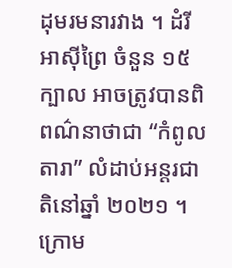ដុមរមនារវាង ។ ដំរីអាស៊ីព្រៃ ចំនួន ១៥ ក្បាល អាចត្រូវបានពិពណ៌នាថាជា “កំពូលតារា” លំដាប់អន្តរជាតិនៅឆ្នាំ ២០២១ ។ ក្រោម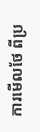ការមើលថែ ពីប្រ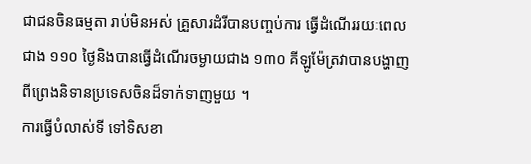ជាជនចិនធម្មតា រាប់មិនអស់ គ្រួសារដំរីបានបញ្ចប់ការ ធ្វើដំណើររយៈពេលជាង ១១០ ថ្ងៃនិងបានធ្វើដំណើរចម្ងាយជាង ១៣០ គីឡូម៉ែត្រវាបានបង្ហាញ ពីព្រេងនិទានប្រទេសចិនដ៏ទាក់ទាញមួយ ។
ការធ្វើបំលាស់ទី ទៅទិសខា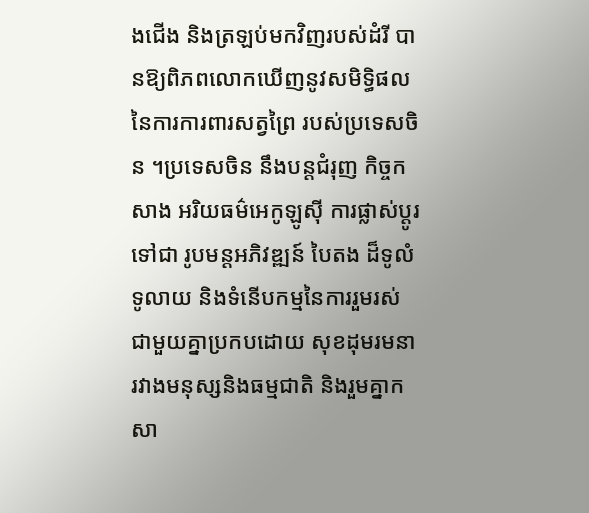ងជើង និងត្រឡប់មកវិញរបស់ដំរី បានឱ្យពិភពលោកឃើញនូវសមិទ្ធិផល នៃការការពារសត្វព្រៃ របស់ប្រទេសចិន ។ប្រទេសចិន នឹងបន្តជំរុញ កិច្ចកសាង អរិយធម៌អេកូឡូស៊ី ការផ្លាស់ប្តូរទៅជា រូបមន្តអភិវឌ្ឍន៍ បៃតង ដ៏ទូលំទូលាយ និងទំនើបកម្មនៃការរួមរស់ ជាមួយគ្នាប្រកបដោយ សុខដុមរមនា រវាងមនុស្សនិងធម្មជាតិ និងរួមគ្នាកសា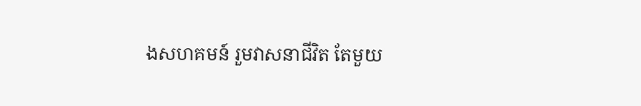ងសហគមន៍ រួមវាសនាជីវិត តែមួយ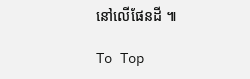នៅលើផែនដី ៕

To Top